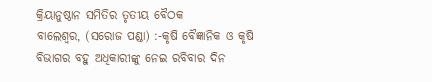କ୍ରିୟାନୁଷ୍ଠାନ ସମିତିର ତୃତୀୟ ବୈଠକ
ବାଲେଶ୍ୱର, (ସରୋଜ ପଣ୍ଡା) :-କୃଷି ବୈଜ୍ଞାନିକ ଓ କୃଷି ବିଭାଗର ବହୁ ଅଧିକାରୀଙ୍କୁ ନେଇ ରବିବାର ଦିନ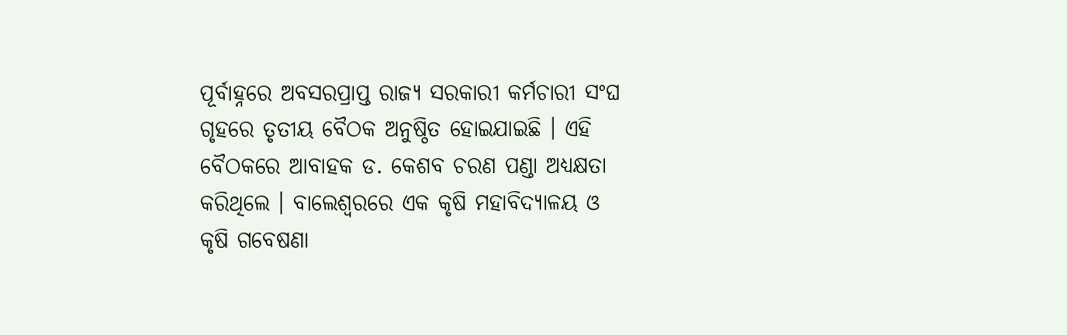ପୂର୍ବାହ୍ନରେ ଅବସରପ୍ରାପ୍ତ ରାଜ୍ୟ ସରକାରୀ କର୍ମଚାରୀ ସଂଘ ଗୃହରେ ତୃତୀୟ ବୈଠକ ଅନୁଷ୍ଠିତ ହୋଇଯାଇଛି । ଏହି ବୈଠକରେ ଆବାହକ ଡ. କେଶବ ଚରଣ ପଣ୍ଡା ଅଧ୍ୟକ୍ଷତା କରିଥିଲେ । ବାଲେଶ୍ୱରରେ ଏକ କୃଷି ମହାବିଦ୍ୟାଳୟ ଓ କୃଷି ଗବେଷଣା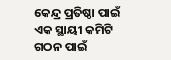କେନ୍ଦ୍ର ପ୍ରତିଷ୍ଠା ପାଇଁ ଏକ ସ୍ଥାୟୀ କମିଟି ଗଠନ ପାଇଁ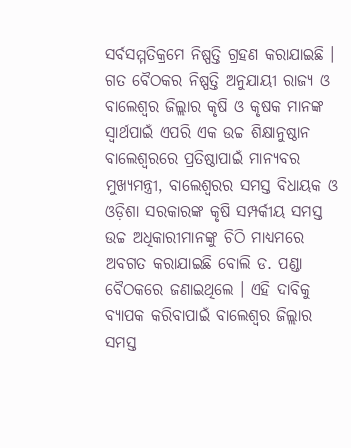ସର୍ବସମ୍ମତିକ୍ରମେ ନିଷ୍ପତ୍ତି ଗ୍ରହଣ କରାଯାଇଛି । ଗତ ବୈଠକର ନିଷ୍ପତ୍ତି ଅନୁଯାୟୀ ରାଜ୍ୟ ଓ ବାଲେଶ୍ୱର ଜିଲ୍ଲାର କୃଷି ଓ କୃଷକ ମାନଙ୍କ ସ୍ୱାର୍ଥପାଇଁ ଏପରି ଏକ ଉଚ୍ଚ ଶିକ୍ଷାନୁଷ୍ଠାନ ବାଲେଶ୍ୱରରେ ପ୍ରତିଷ୍ଠାପାଇଁ ମାନ୍ୟବର ମୁଖ୍ୟମନ୍ତ୍ରୀ, ବାଲେଶ୍ୱରର ସମସ୍ତ ବିଧାୟକ ଓ ଓଡ଼ିଶା ସରକାରଙ୍କ କୃଷି ସମ୍ପର୍କୀୟ ସମସ୍ତ ଉଚ୍ଚ ଅଧିକାରୀମାନଙ୍କୁ ଚିଠି ମାଧ୍ୟମରେ ଅବଗତ କରାଯାଇଛି ବୋଲି ଡ. ପଣ୍ଡା ବୈଠକରେ ଜଣାଇଥିଲେ । ଏହି ଦାବିକୁ ବ୍ୟାପକ କରିବାପାଇଁ ବାଲେଶ୍ୱର ଜିଲ୍ଲାର ସମସ୍ତ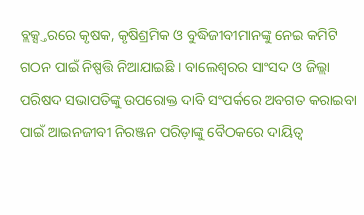ବ୍ଲକ୍ସ୍ତରରେ କୃଷକ, କୃଷିଶ୍ରମିକ ଓ ବୁଦ୍ଧିଜୀବୀମାନଙ୍କୁ ନେଇ କମିଟି ଗଠନ ପାଇଁ ନିଷ୍ପତ୍ତି ନିଆଯାଇଛି । ବାଲେଶ୍ୱରର ସାଂସଦ ଓ ଜିଲ୍ଲା ପରିଷଦ ସଭାପତିଙ୍କୁ ଉପରୋକ୍ତ ଦାବି ସଂପର୍କରେ ଅବଗତ କରାଇବା ପାଇଁ ଆଇନଜୀବୀ ନିରଞ୍ଜନ ପରିଡ଼ାଙ୍କୁ ବୈଠକରେ ଦାୟିତ୍ୱ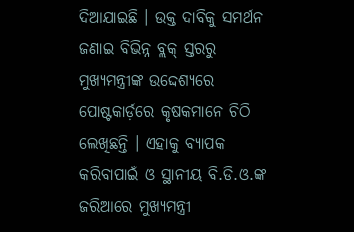ଦିଆଯାଇଛି । ଉକ୍ତ ଦାବିକୁ ସମର୍ଥନ ଜଣାଇ ବିଭିନ୍ନ ବ୍ଲକ୍ ସ୍ତରରୁ ମୁଖ୍ୟମନ୍ତ୍ରୀଙ୍କ ଉଦ୍ଦେଶ୍ୟରେ ପୋଷ୍ଟକାର୍ଡ଼ରେ କୃଷକମାନେ ଚିଠି ଲେଖିଛନ୍ତି । ଏହାକୁ ବ୍ୟାପକ କରିବାପାଇଁ ଓ ସ୍ଥାନୀୟ ବି.ଡି.ଓ.ଙ୍କ ଜରିଆରେ ମୁଖ୍ୟମନ୍ତ୍ରୀ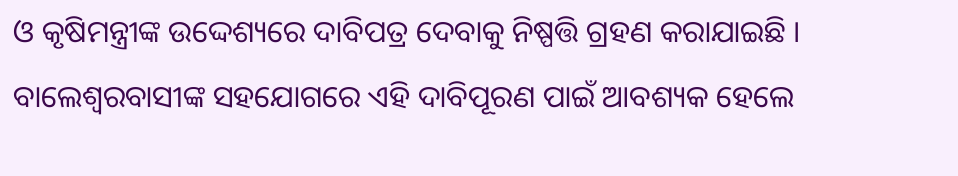ଓ କୃଷିମନ୍ତ୍ରୀଙ୍କ ଉଦ୍ଦେଶ୍ୟରେ ଦାବିପତ୍ର ଦେବାକୁ ନିଷ୍ପତ୍ତି ଗ୍ରହଣ କରାଯାଇଛି । ବାଲେଶ୍ୱରବାସୀଙ୍କ ସହଯୋଗରେ ଏହି ଦାବିପୂରଣ ପାଇଁ ଆବଶ୍ୟକ ହେଲେ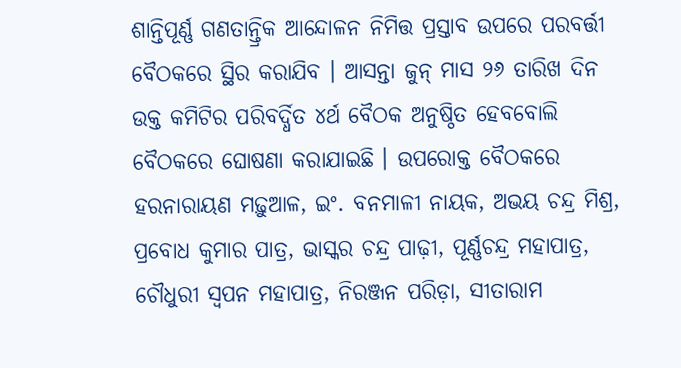ଶାନ୍ତିପୂର୍ଣ୍ଣ ଗଣତାନ୍ତ୍ରିକ ଆନ୍ଦୋଳନ ନିମିତ୍ତ ପ୍ରସ୍ତାବ ଉପରେ ପରବର୍ତ୍ତୀ ବୈଠକରେ ସ୍ଥିର କରାଯିବ । ଆସନ୍ତା ଜୁନ୍ ମାସ ୨୬ ତାରିଖ ଦିନ ଉକ୍ତ କମିଟିର ପରିବର୍ଦ୍ଧିତ ୪ର୍ଥ ବୈଠକ ଅନୁଷ୍ଠିତ ହେବବୋଲି ବୈଠକରେ ଘୋଷଣା କରାଯାଇଛି । ଉପରୋକ୍ତ ବୈଠକରେ ହରନାରାୟଣ ମଢ଼ୁଆଳ, ଇଂ. ବନମାଳୀ ନାୟକ, ଅଭୟ ଚନ୍ଦ୍ର ମିଶ୍ର, ପ୍ରବୋଧ କୁମାର ପାତ୍ର, ଭାସ୍କର ଚନ୍ଦ୍ର ପାଢ଼ୀ, ପୂର୍ଣ୍ଣଚନ୍ଦ୍ର ମହାପାତ୍ର, ଚୌଧୁରୀ ସ୍ୱପନ ମହାପାତ୍ର, ନିରଞ୍ଜନ ପରିଡ଼ା, ସୀତାରାମ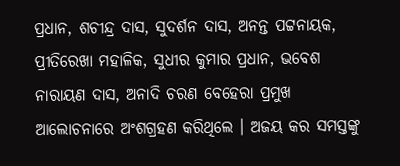ପ୍ରଧାନ, ଶଚୀନ୍ଦ୍ର ଦାସ, ସୁଦର୍ଶନ ଦାସ, ଅନନ୍ତ ପଟ୍ଟନାୟକ, ପ୍ରୀତିରେଖା ମହାଳିକ, ସୁଧୀର କୁମାର ପ୍ରଧାନ, ଭବେଶ ନାରାୟଣ ଦାସ, ଅନାଦି ଚରଣ ବେହେରା ପ୍ରମୁଖ ଆଲୋଚନାରେ ଅଂଶଗ୍ରହଣ କରିଥିଲେ । ଅଜୟ କର ସମସ୍ତଙ୍କୁ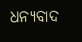ଧନ୍ୟବାଦ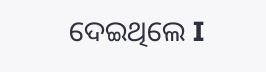ଦେଇଥିଲେ I